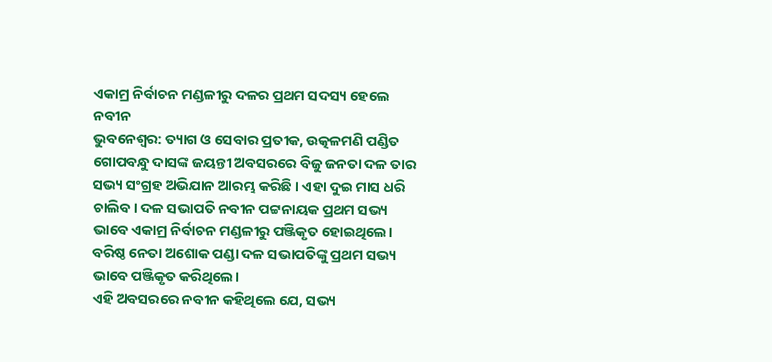ଏକାମ୍ର ନିର୍ବାଚନ ମଣ୍ଡଳୀରୁ ଦଳର ପ୍ରଥମ ସଦସ୍ୟ ହେଲେ ନବୀନ
ଭୁବନେଶ୍ୱର: ତ୍ୟାଗ ଓ ସେବାର ପ୍ରତୀକ, ଉତ୍କଳମଣି ପଣ୍ଡିତ ଗୋପବନ୍ଧୁ ଦାସଙ୍କ ଜୟନ୍ତୀ ଅବସରରେ ବିଜୁ ଜନତା ଦଳ ତାର ସଭ୍ୟ ସଂଗ୍ରହ ଅଭିଯାନ ଆରମ୍ଭ କରିଛି । ଏହା ଦୁଇ ମାସ ଧରି ଚାଲିବ। ଦଳ ସଭାପତି ନବୀନ ପଟ୍ଟନାୟକ ପ୍ରଥମ ସଭ୍ୟ ଭାବେ ଏକାମ୍ର ନିର୍ବାଚନ ମଣ୍ଡଳୀରୁ ପଞ୍ଜିକୃତ ହୋଇଥିଲେ। ବରିଷ୍ଠ ନେତା ଅଶୋକ ପଣ୍ଡା ଦଳ ସଭାପତିଙ୍କୁ ପ୍ରଥମ ସଭ୍ୟ ଭାବେ ପଞ୍ଜିକୃତ କରିଥିଲେ।
ଏହି ଅବସରରେ ନବୀନ କହିଥିଲେ ଯେ, ସଭ୍ୟ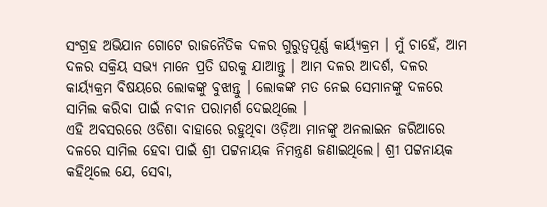ସଂଗ୍ରହ ଅଭିଯାନ ଗୋଟେ ରାଜନୈତିକ ଦଳର ଗୁରୁତ୍ୱପୂର୍ଣ୍ଣ କାର୍ୟ୍ୟକ୍ରମ । ମୁଁ ଚାହେଁ, ଆମ ଦଳର ସକ୍ରିୟ ସଭ୍ୟ ମାନେ ପ୍ରତି ଘରକୁ ଯାଆନ୍ତୁ । ଆମ ଦଳର ଆଦର୍ଶ, ଦଳର କାର୍ୟ୍ୟକ୍ରମ ବିଷୟରେ ଲୋକଙ୍କୁ ବୁଝାନ୍ତୁ । ଲୋକଙ୍କ ମତ ନେଇ ସେମାନଙ୍କୁ ଦଳରେ ସାମିଲ କରିବା ପାଇଁ ନବୀନ ପରାମର୍ଶ ଦେଇଥିଲେ ।
ଏହି ଅବସରରେ ଓଡିଶା ବାହାରେ ରହୁଥିବା ଓଡ଼ିଆ ମାନଙ୍କୁ ଅନଲାଇନ ଜରିଆରେ ଦଳରେ ସାମିଲ ହେବା ପାଇଁ ଶ୍ରୀ ପଟ୍ଟନାୟକ ନିମନ୍ତ୍ରଣ ଜଣାଇଥିଲେ। ଶ୍ରୀ ପଟ୍ଟନାୟକ କହିଥିଲେ ଯେ, ସେବା,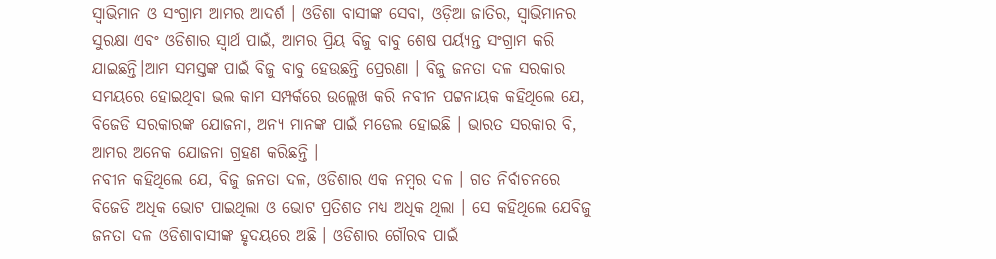ସ୍ୱାଭିମାନ ଓ ସଂଗ୍ରାମ ଆମର ଆଦର୍ଶ । ଓଡିଶା ବାସୀଙ୍କ ସେବା, ଓଡ଼ିଆ ଜାତିର, ସ୍ୱାଭିମାନର ସୁରକ୍ଷା ଏବଂ ଓଡିଶାର ସ୍ୱାର୍ଥ ପାଇଁ, ଆମର ପ୍ରିୟ ବିଜୁ ବାବୁ ଶେଷ ପର୍ୟ୍ୟନ୍ତ ସଂଗ୍ରାମ କରି ଯାଇଛନ୍ତି।ଆମ ସମସ୍ତଙ୍କ ପାଇଁ ବିଜୁ ବାବୁ ହେଉଛନ୍ତି ପ୍ରେରଣା । ବିଜୁ ଜନତା ଦଳ ସରକାର ସମୟରେ ହୋଇଥିବା ଭଲ କାମ ସମ୍ପର୍କରେ ଉଲ୍ଲେଖ କରି ନବୀନ ପଟ୍ଟନାୟକ କହିଥିଲେ ଯେ, ବିଜେଡି ସରକାରଙ୍କ ଯୋଜନା, ଅନ୍ୟ ମାନଙ୍କ ପାଇଁ ମଡେଲ ହୋଇଛି । ଭାରତ ସରକାର ବି, ଆମର ଅନେକ ଯୋଜନା ଗ୍ରହଣ କରିଛନ୍ତି ।
ନବୀନ କହିଥିଲେ ଯେ, ବିଜୁ ଜନତା ଦଳ, ଓଡିଶାର ଏକ ନମ୍ବର ଦଳ । ଗତ ନିର୍ବାଚନରେ ବିଜେଡି ଅଧିକ ଭୋଟ ପାଇଥିଲା ଓ ଭୋଟ ପ୍ରତିଶତ ମଧ୍ୟ ଅଧିକ ଥିଲା । ସେ କହିଥିଲେ ଯେବିଜୁ ଜନତା ଦଳ ଓଡିଶାବାସୀଙ୍କ ହୃଦୟରେ ଅଛି । ଓଡିଶାର ଗୌରବ ପାଇଁ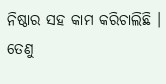ନିଷ୍ଠାର ସହ କାମ କରିଚାଲିଛି । ତେଣୁ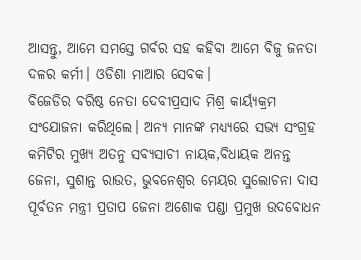ଆସନ୍ତୁ, ଆମେ ସମସ୍ତେ ଗର୍ବର ସହ କହିବା ଆମେ ବିଜୁ ଜନତା ଦଳର କର୍ମୀ। ଓଡିଶା ମାଆର ସେବକ।
ବିଜେଡିର ବରିଷ୍ଠ ନେତା ଦେବୀପ୍ରସାଦ ମିଶ୍ର କାର୍ୟ୍ୟକ୍ରମ ସଂଯୋଜନା କରିଥିଲେ। ଅନ୍ୟ ମାନଙ୍କ ମଧ୍ୟ୍ୟରେ ସଭ୍ୟ ସଂଗ୍ରହ କମିଟିର ମୁଖ୍ୟ ଅତନୁ ସବ୍ୟସାଚୀ ନାୟକ,ବିଧାୟକ ଅନନ୍ତ ଜେନା, ସୁଶାନ୍ତ ରାଉତ, ଭୁବନେଶ୍ୱର ମେୟର ସୁଲୋଚନା ଦାସ ପୂର୍ବତନ ମନ୍ତ୍ରୀ ପ୍ରତାପ ଜେନା ଅଶୋକ ପଣ୍ଡା ପ୍ରମୁଖ ଉଦବୋଧନ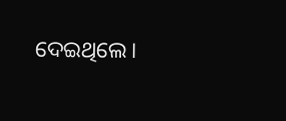ଦେଇଥିଲେ।